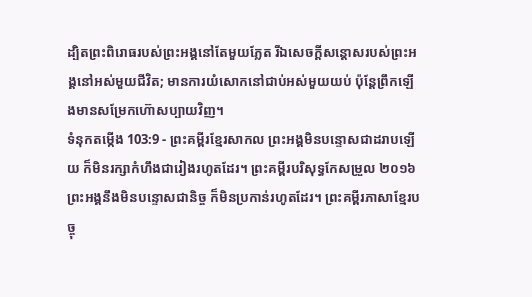ដ្បិតព្រះពិរោធរបស់ព្រះអង្គនៅតែមួយភ្លែត រីឯសេចក្ដីសន្ដោសរបស់ព្រះអង្គនៅអស់មួយជីវិត; មានការយំសោកនៅជាប់អស់មួយយប់ ប៉ុន្តែព្រឹកឡើងមានសម្រែកហ៊ោសប្បាយវិញ។
ទំនុកតម្កើង 103:9 - ព្រះគម្ពីរខ្មែរសាកល ព្រះអង្គមិនបន្ទោសជាដរាបឡើយ ក៏មិនរក្សាកំហឹងជារៀងរហូតដែរ។ ព្រះគម្ពីរបរិសុទ្ធកែសម្រួល ២០១៦ ព្រះអង្គនឹងមិនបន្ទោសជានិច្ច ក៏មិនប្រកាន់រហូតដែរ។ ព្រះគម្ពីរភាសាខ្មែរបច្ចុ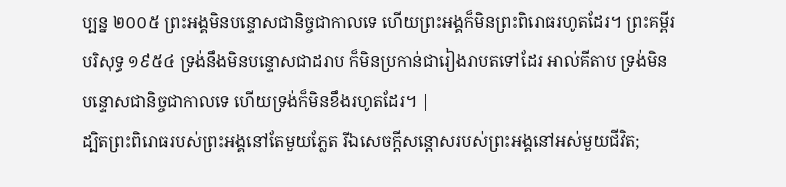ប្បន្ន ២០០៥ ព្រះអង្គមិនបន្ទោសជានិច្ចជាកាលទេ ហើយព្រះអង្គក៏មិនព្រះពិរោធរហូតដែរ។ ព្រះគម្ពីរបរិសុទ្ធ ១៩៥៤ ទ្រង់នឹងមិនបន្ទោសជាដរាប ក៏មិនប្រកាន់ជារៀងរាបតទៅដែរ អាល់គីតាប ទ្រង់មិនបន្ទោសជានិច្ចជាកាលទេ ហើយទ្រង់ក៏មិនខឹងរហូតដែរ។ |
ដ្បិតព្រះពិរោធរបស់ព្រះអង្គនៅតែមួយភ្លែត រីឯសេចក្ដីសន្ដោសរបស់ព្រះអង្គនៅអស់មួយជីវិត;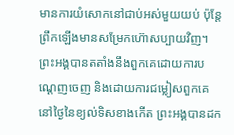មានការយំសោកនៅជាប់អស់មួយយប់ ប៉ុន្តែព្រឹកឡើងមានសម្រែកហ៊ោសប្បាយវិញ។
ព្រះអង្គបានតតាំងនឹងពួកគេដោយការបណ្ដេញចេញ និងដោយការជម្លៀសពួកគេ នៅថ្ងៃនៃខ្យល់ទិសខាងកើត ព្រះអង្គបានដក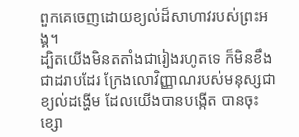ពួកគេចេញដោយខ្យល់ដ៏សាហាវរបស់ព្រះអង្គ។
ដ្បិតយើងមិនតតាំងជារៀងរហូតទេ ក៏មិនខឹងជាដរាបដែរ ក្រែងលោវិញ្ញាណរបស់មនុស្សជាខ្យល់ដង្ហើម ដែលយើងបានបង្កើត បានចុះខ្សោ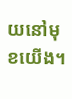យនៅមុខយើង។